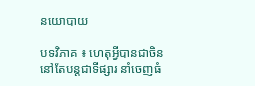នយោបាយ

បទវិភាគ ៖ ហេតុអ្វីបានជាចិន នៅតែបន្តជាទីផ្សារ នាំចេញធំ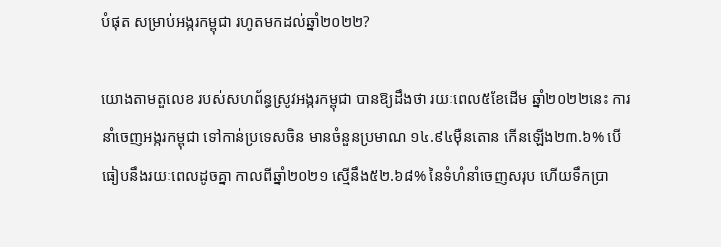បំផុត សម្រាប់អង្ករកម្ពុជា រហូតមកដល់ឆ្នាំ២០២២?

យោងតាមតួលេខ របស់សហព័ន្ធស្រូវអង្ករកម្ពុជា បានឱ្យដឹងថា រយៈពេល៥ខែដើម ឆ្នាំ២០២២នេះ ការនាំចេញអង្ករកម្ពុជា ទៅកាន់ប្រទេសចិន មានចំនួនប្រមាណ ១៤.៩៤ម៉ឺនតោន កើនឡើង២៣.៦% បើធៀបនឹងរយៈពេលដូចគ្នា កាលពីឆ្នាំ២០២១ ស្មើនឹង៥២.៦៨% នៃទំហំនាំចេញសរុប ហើយទឹកប្រា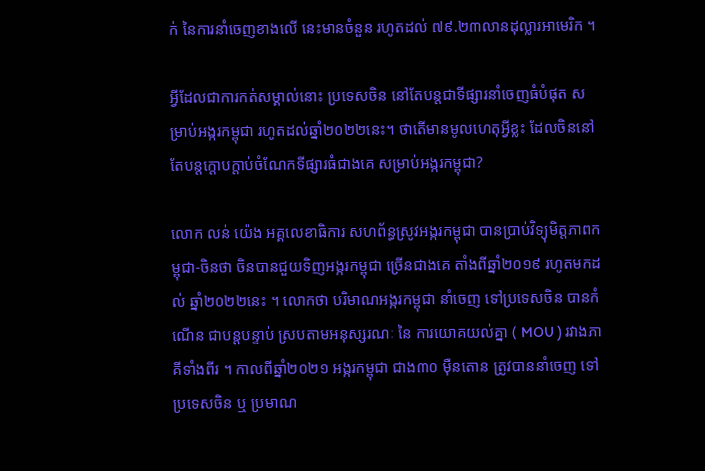ក់ នៃការនាំចេញខាងលើ នេះមានចំនួន រហូតដល់ ៧៩.២៣លានដុល្លារអាមេរិក ។

អ្វីដែលជាការកត់សម្គាល់នោះ ប្រទេសចិន នៅតែបន្តជាទីផ្សារនាំចេញធំបំផុត សម្រាប់អង្ករកម្ពុជា រហូតដល់ឆ្នាំ២០២២នេះ។ ថាតើមានមូលហេតុអ្វីខ្លះ ដែលចិននៅតែបន្តក្តោបក្តាប់ចំណែកទីផ្សារធំជាងគេ សម្រាប់អង្ករកម្ពុជា?

លោក លន់ យ៉េង អគ្គលេខាធិការ សហព័ន្ធស្រូវអង្ករកម្ពុជា បានប្រាប់វិទ្យុមិត្តភាពកម្ពុជា-ចិនថា ចិនបានជួយទិញអង្ករកម្ពុជា ច្រើនជាងគេ តាំងពីឆ្នាំ២០១៩ រហូតមកដល់ ឆ្នាំ២០២២នេះ ។ លោកថា បរិមាណអង្ករកម្ពុជា នាំចេញ ទៅប្រទេសចិន បានកំណើន ជាបន្តបន្ទាប់ ស្របតាមអនុស្សរណៈ នៃ ការយោគយល់គ្នា ( MOU ) រវាងភាគីទាំងពីរ ។ កាលពីឆ្នាំ២០២១ អង្ករកម្ពុជា ជាង៣០ ម៉ឺនតោន ត្រូវបាននាំចេញ ទៅប្រទេសចិន ឬ ប្រមាណ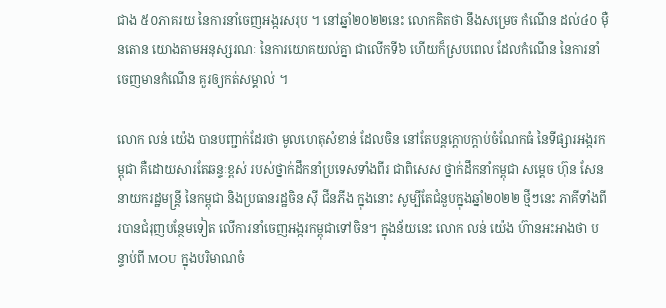ជាង ៥០ភាគរយ នៃការនាំចេញអង្ករសរុប ។ នៅឆ្នាំ២០២២នេះ លោកគិតថា នឹងសម្រេច កំណើន ដល់៤០ ម៉ឺនតោន យោងតាមអនុស្សរណៈ នៃការយោគយល់គ្នា ជាលើកទី៦ ហើយក៏ស្របពេល ដែលកំណើន នៃការនាំចេញមានកំណើន គួរឲ្យកត់សម្គាល់ ។

លោក លន់ យ៉េង បានបញ្ជាក់ដែរថា មូលហេតុសំខាន់ ដែលចិន នៅតែបន្តក្តោបក្តាប់ចំណែកធំ នៃទីផ្សារអង្ករកម្ពុជា គឺដោយសារតែឆន្ទៈខ្ពស់ របស់ថ្នាក់ដឹកនាំប្រទេសទាំងពីរ ជាពិសេស ថ្នាក់ដឹកនាំកម្ពុជា សម្តេច ហ៊ុន សែន នាយករដ្ឋមន្ត្រី នៃកម្ពុជា និងប្រធានរដ្ឋចិន ស៊ី ជីនភីង ក្នុងនោះ សូម្បីតែជំនួបក្នុងឆ្នាំ២០២២ ថ្មីៗនេះ ភាគីទាំងពីរបានជំរុញបន្ថែមទៀត លើការនាំចេញអង្ករកម្ពុជាទៅចិន។ ក្នុងន័យនេះ លោក លន់ យ៉េង ហ៊ានអះអាងថា បន្ទាប់ពី MOU ក្នុងបរិមាណចំ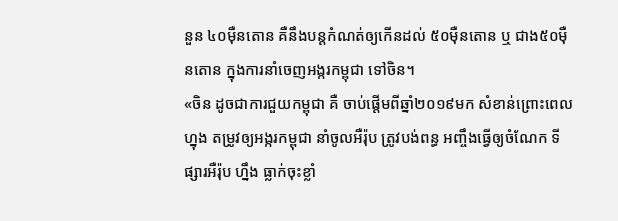នួន ៤០ម៉ឺនតោន គឺនឹងបន្តកំណត់ឲ្យកើនដល់ ៥០ម៉ឺនតោន ឬ ជាង៥០ម៉ឺនតោន ក្នុងការនាំចេញអង្ករកម្ពុជា ទៅចិន។
«ចិន ដូចជាការជួយកម្ពុជា គឺ ចាប់ផ្តើមពីឆ្នាំ២០១៩មក សំខាន់ព្រោះពេលហ្នុង តម្រូវឲ្យអង្ករកម្ពុជា នាំចូលអឺរ៉ុប ត្រូវបង់ពន្ធ អញ្ចឹងធ្វើឲ្យចំណែក ទីផ្សារអឺរ៉ុប ហ្នឹង ធ្លាក់ចុះខ្លាំ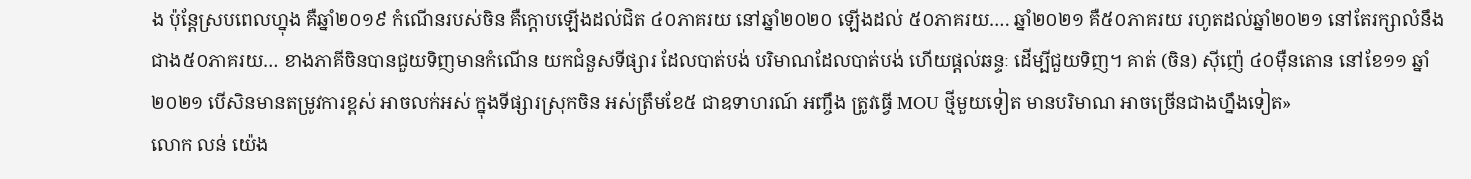ង ប៉ុន្តែស្របពេលហ្នុង គឺឆ្នាំ២០១៩ កំណើនរបស់ចិន គឺក្តោបឡើងដល់ជិត ៤០ភាគរយ នៅឆ្នាំ២០២០ ឡើងដល់ ៥០ភាគរយ…. ឆ្នាំ២០២១ គឺ៥០ភាគរយ រហូតដល់ឆ្នាំ២០២១ នៅតែរក្សាលំនឹង ជាង៥០ភាគរយ… ខាងភាគីចិនបានជួយទិញមានកំណើន យកជំនួសទីផ្សារ ដែលបាត់បង់ បរិមាណដែលបាត់បង់ ហើយផ្តល់ឆន្ទៈ ដើម្បីជួយទិញ។ គាត់ (ចិន) ស៊ីញ៉េ ៤០ម៉ឺនតោន នៅខែ១១ ឆ្នាំ២០២១ បើសិនមានតម្រូវការខ្ពស់ អាចលក់អស់ ក្នុងទីផ្សារស្រុកចិន អស់ត្រឹមខែ៥ ជាឧទាហរណ៍ អញ្ចឹង ត្រូវធ្វើ MOU ថ្មីមួយទៀត មានបរិមាណ អាចច្រើនជាងហ្នឹងទៀត»
លោក លន់ យ៉េង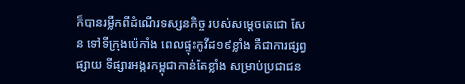ក៏បានរម្លឹកពីដំណើរទស្សនកិច្ច របស់សម្តេចតេជោ សែន ទៅទីក្រុងប៉េកាំង ពេលផ្ទុះកូវីដ១៩ខ្លាំង គឺជាការផ្សព្វផ្សាយ ទីផ្សារអង្ករកម្ពុជាកាន់តែខ្លាំង សម្រាប់ប្រជាជន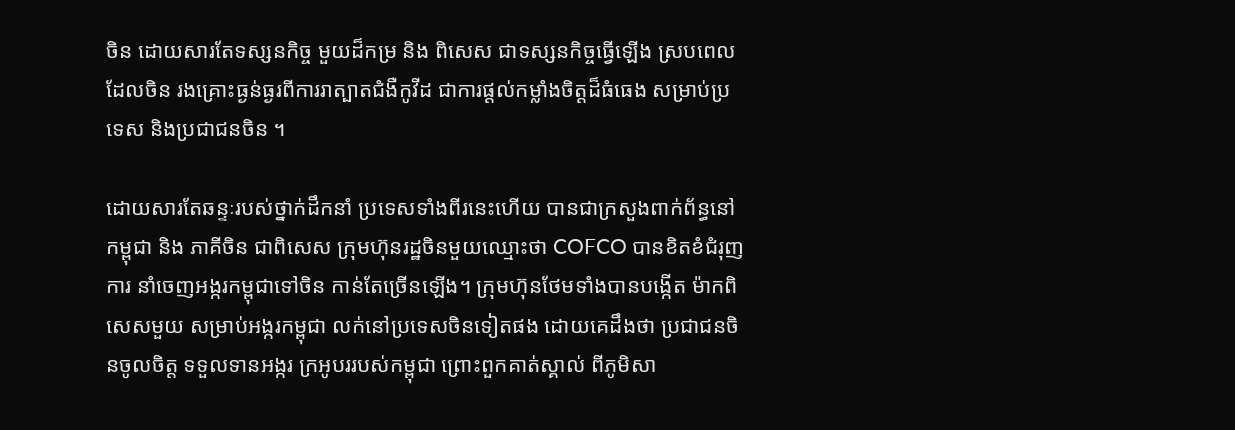ចិន ដោយសារតែទស្សនកិច្ច មួយដ៏កម្រ និង ពិសេស ជាទស្សនកិច្ចធ្វើឡើង ស្របពេលដែលចិន រងគ្រោះធ្ងន់ធ្ងរពីការរាត្បាតជំងឺកូវីដ ជាការផ្តល់កម្លាំងចិត្តដ៏ធំធេង សម្រាប់ប្រទេស និងប្រជាជនចិន ។

ដោយសារតែឆន្ទៈរបស់ថ្នាក់ដឹកនាំ ប្រទេសទាំងពីរនេះហើយ បានជាក្រសួងពាក់ព័ន្ធនៅកម្ពុជា និង ភាគីចិន ជាពិសេស ក្រុមហ៊ុនរដ្ឋចិនមួយឈ្មោះថា COFCO បានខិតខំជំរុញការ នាំចេញអង្ករកម្ពុជាទៅចិន កាន់តែច្រើនឡើង។ ក្រុមហ៊ុនថែមទាំងបានបង្កើត ម៉ាកពិសេសមួយ សម្រាប់អង្ករកម្ពុជា លក់នៅប្រទេសចិនទៀតផង ដោយគេដឹងថា ប្រជាជនចិនចូលចិត្ត ទទួលទានអង្ករ ក្រអូបររបស់កម្ពុជា ព្រោះពួកគាត់ស្គាល់ ពីភូមិសា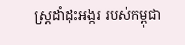ស្ត្រដាំដុះអង្ករ របស់កម្ពុជា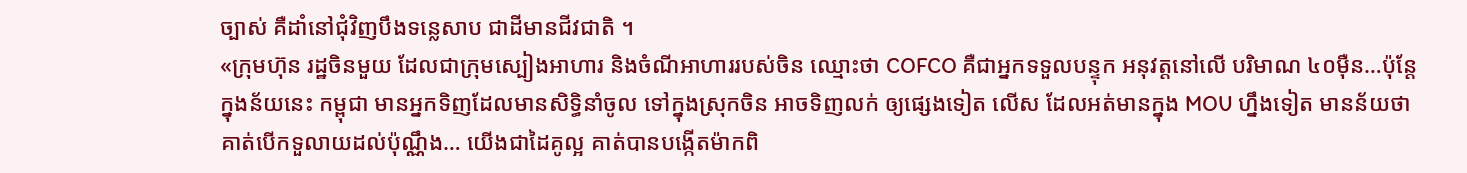ច្បាស់ គឺដាំនៅជុំវិញបឹងទន្លេសាប ជាដីមានជីវជាតិ ។
«ក្រុមហ៊ុន រដ្ឋចិនមួយ ដែលជាក្រុមស្បៀងអាហារ និងចំណីអាហាររបស់ចិន ឈ្មោះថា COFCO គឺជាអ្នកទទួលបន្ទុក អនុវត្តនៅលើ បរិមាណ ៤០ម៉ឺន…ប៉ុន្តែក្នុងន័យនេះ កម្ពុជា មានអ្នកទិញដែលមានសិទ្ធិនាំចូល ទៅក្នុងស្រុកចិន អាចទិញលក់ ឲ្យផ្សេងទៀត លើស ដែលអត់មានក្នុង MOU ហ្នឹងទៀត មានន័យថា គាត់បើកទួលាយដល់ប៉ុណ្ណឹង… យើងជាដៃគូល្អ គាត់បានបង្កើតម៉ាកពិ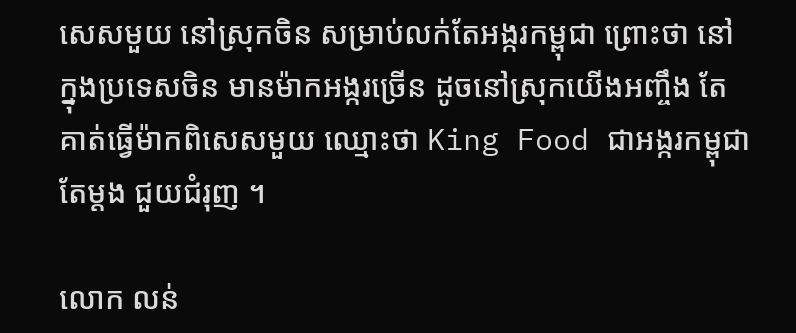សេសមួយ នៅស្រុកចិន សម្រាប់លក់តែអង្ករកម្ពុជា ព្រោះថា នៅក្នុងប្រទេសចិន មានម៉ាកអង្ករច្រើន ដូចនៅស្រុកយើងអញ្ចឹង តែគាត់ធ្វើម៉ាកពិសេសមួយ ឈ្មោះថា King Food ជាអង្ករកម្ពុជាតែម្តង ជួយជំរុញ ។

លោក លន់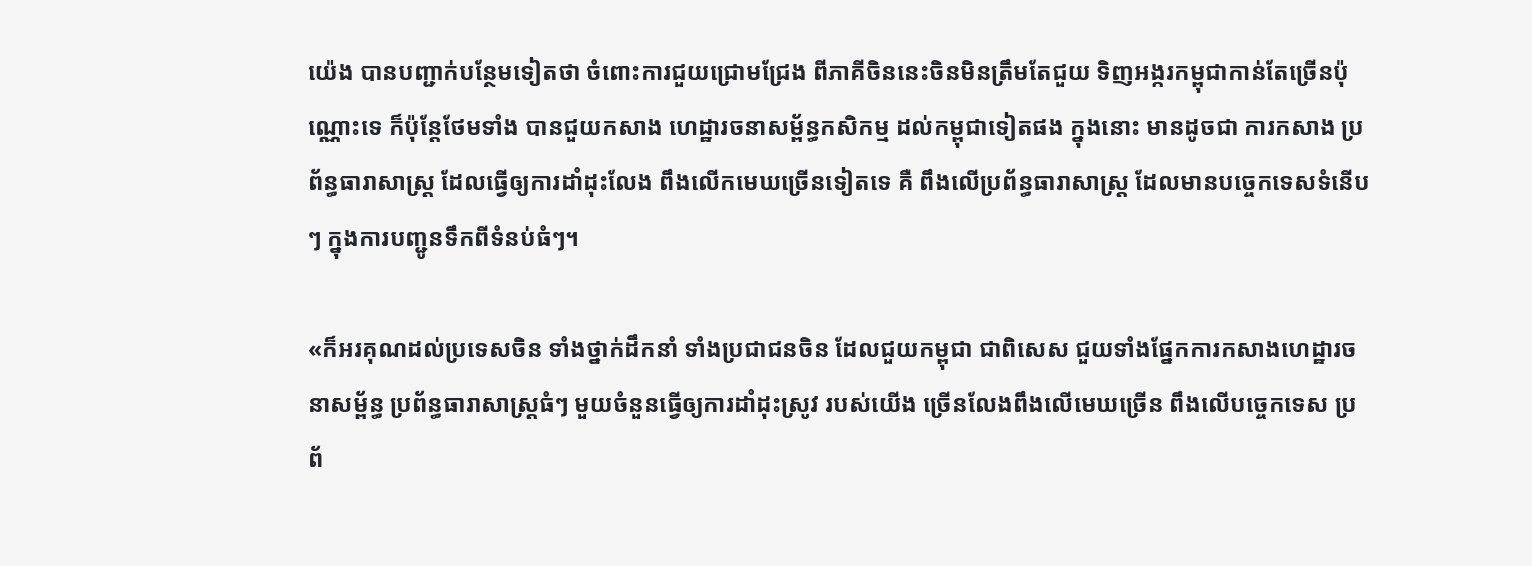យ៉េង បានបញ្ជាក់បន្ថែមទៀតថា ចំពោះការជួយជ្រោមជ្រែង ពីភាគីចិននេះចិនមិនត្រឹមតែជួយ ទិញអង្ករកម្ពុជាកាន់តែច្រើនប៉ុណ្ណោះទេ ក៏ប៉ុន្តែថែមទាំង បានជួយកសាង ហេដ្ឋារចនាសម្ព័ន្ធកសិកម្ម ដល់កម្ពុជាទៀតផង ក្នុងនោះ មានដូចជា ការកសាង ប្រព័ន្ធធារាសាស្ត្រ ដែលធ្វើឲ្យការដាំដុះលែង ពឹងលើកមេឃច្រើនទៀតទេ គឺ ពឹងលើប្រព័ន្ធធារាសាស្ត្រ ដែលមានបច្ចេកទេសទំនើបៗ ក្នុងការបញ្ជូនទឹកពីទំនប់ធំៗ។

«ក៏អរគុណដល់ប្រទេសចិន ទាំងថ្នាក់ដឹកនាំ ទាំងប្រជាជនចិន ដែលជួយកម្ពុជា ជាពិសេស ជួយទាំងផ្នែកការកសាងហេដ្ឋារចនាសម្ព័ន្ធ ប្រព័ន្ធធារាសាស្ត្រធំៗ មួយចំនួនធ្វើឲ្យការដាំដុះស្រូវ របស់យើង ច្រើនលែងពឹងលើមេឃច្រើន ពឹងលើបច្ចេកទេស ប្រព័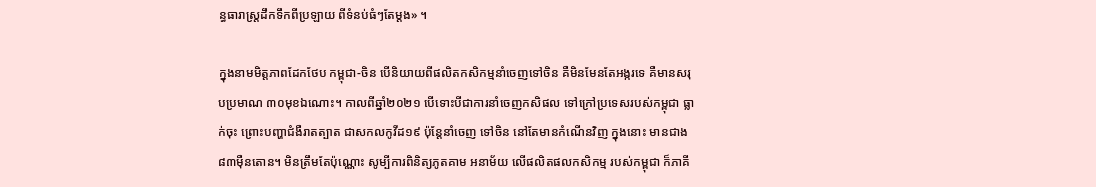ន្ធធារាស្ត្រដឹកទឹកពីប្រឡាយ ពីទំនប់ធំៗតែម្តង» ។

ក្នុងនាមមិត្តភាពដែកថែប កម្ពុជា-ចិន បើនិយាយពីផលិតកសិកម្មនាំចេញទៅចិន គឺមិនមែនតែអង្ករទេ គឺមានសរុបប្រមាណ ៣០មុខឯណោះ។ កាលពីឆ្នាំ២០២១ បើទោះបីជាការនាំចេញកសិផល ទៅក្រៅប្រទេសរបស់កម្ពុជា ធ្លាក់ចុះ ព្រោះបញ្ហាជំងឺរាតត្បាត ជាសកលកូវីដ១៩ ប៉ុន្តែនាំចេញ ទៅចិន នៅតែមានកំណើនវិញ ក្នុងនោះ មានជាង៨៣ម៉ឺនតោន។ មិនត្រឹមតែប៉ុណ្ណោះ សូម្បីការពិនិត្យភូតគាម អនាម័យ លើផលិតផលកសិកម្ម របស់កម្ពុជា ក៏ភាគី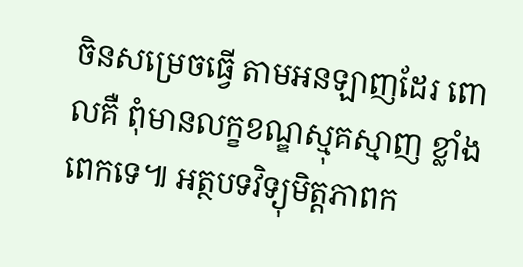ចិនសម្រេចធ្វើ តាមអនឡាញដែរ ពោលគឺ ពុំមានលក្ខខណ្ឌស្មុគស្មាញ ខ្លាំងពេកទេ៕ អត្ថបទវិទ្យុមិត្តភាពក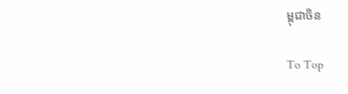ម្ពុជាចិន

To Top